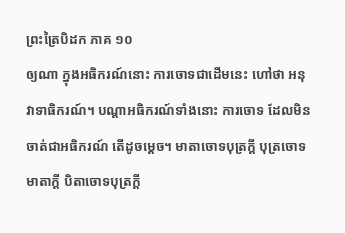ព្រះត្រៃបិដក ភាគ ១០
ឲ្យណា ក្នុងអធិករណ៍នោះ ការចោទជាដើមនេះ ហៅថា អនុវាទាធិករណ៍។ បណ្តាអធិករណ៍ទាំងនោះ ការចោទ ដែលមិនចាត់ជាអធិករណ៍ តើដូចម្តេច។ មាតាចោទបុត្រក្តី បុត្រចោទមាតាក្តី បិតាចោទបុត្រក្តី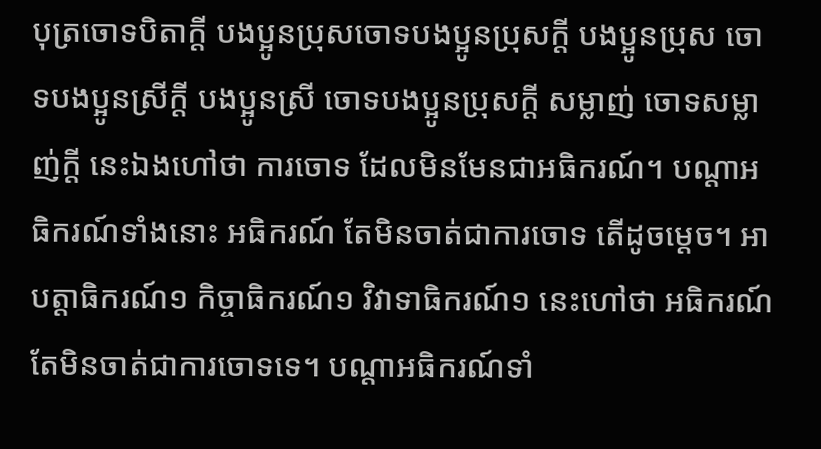បុត្រចោទបិតាក្តី បងប្អូនប្រុសចោទបងប្អូនប្រុសក្តី បងប្អូនប្រុស ចោទបងប្អូនស្រីក្តី បងប្អូនស្រី ចោទបងប្អូនប្រុសក្តី សម្លាញ់ ចោទសម្លាញ់ក្តី នេះឯងហៅថា ការចោទ ដែលមិនមែនជាអធិករណ៍។ បណ្តាអធិករណ៍ទាំងនោះ អធិករណ៍ តែមិនចាត់ជាការចោទ តើដូចម្តេច។ អាបត្តាធិករណ៍១ កិច្ចាធិករណ៍១ វិវាទាធិករណ៍១ នេះហៅថា អធិករណ៍ តែមិនចាត់ជាការចោទទេ។ បណ្តាអធិករណ៍ទាំ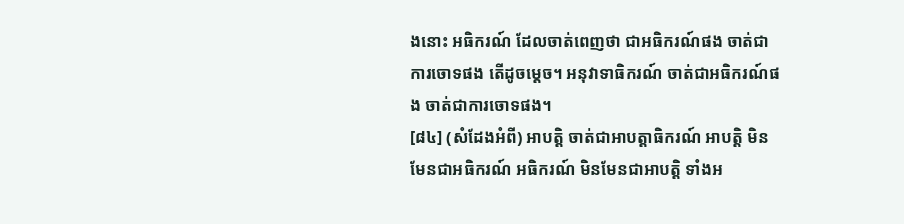ងនោះ អធិករណ៍ ដែលចាត់ពេញថា ជាអធិករណ៍ផង ចាត់ជាការចោទផង តើដូចម្តេច។ អនុវាទាធិករណ៍ ចាត់ជាអធិករណ៍ផង ចាត់ជាការចោទផង។
[៨៤] (សំដែងអំពី) អាបត្តិ ចាត់ជាអាបត្តាធិករណ៍ អាបត្តិ មិនមែនជាអធិករណ៍ អធិករណ៍ មិនមែនជាអាបត្តិ ទាំងអ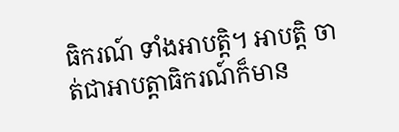ធិករណ៍ ទាំងអាបត្តិ។ អាបត្តិ ចាត់ជាអាបត្តាធិករណ៍ក៏មាន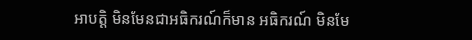អាបត្តិ មិនមែនជាអធិករណ៍ក៏មាន អធិករណ៍ មិនមែ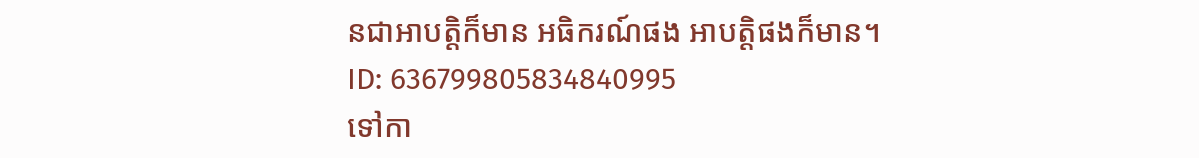នជាអាបត្តិក៏មាន អធិករណ៍ផង អាបត្តិផងក៏មាន។
ID: 636799805834840995
ទៅកា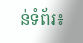ន់ទំព័រ៖